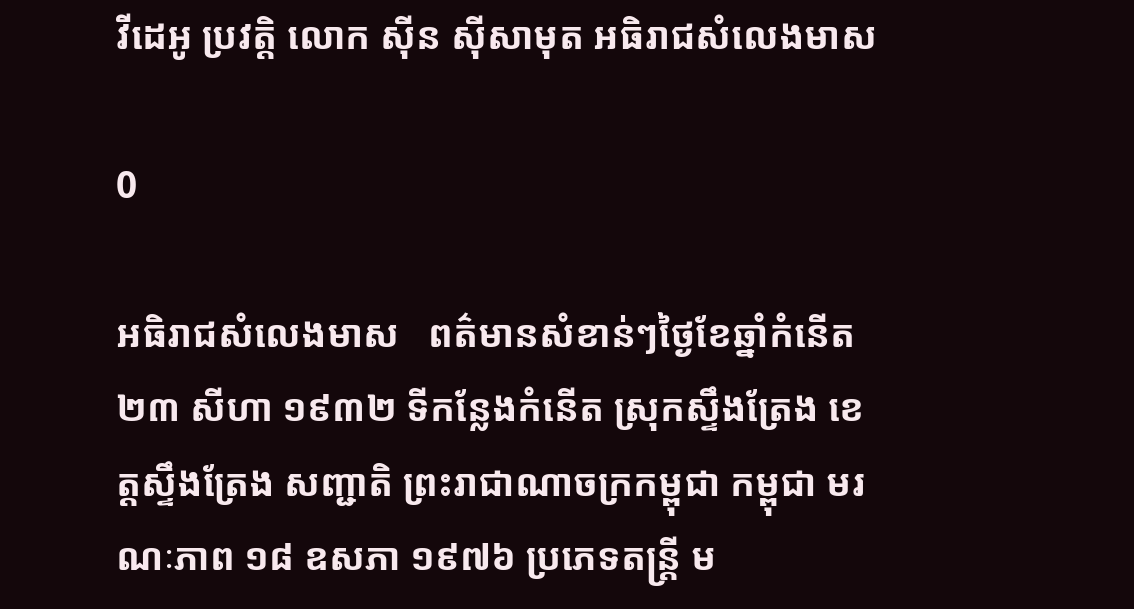វីដេអូ ប្រវត្តិ លោក ស៊ីន ស៊ីសាមុត អធិរាជសំលេងមាស

0

អធិរាជសំលេងមាស   ពត៌មានសំខាន់ៗថ្ងៃខែឆ្នាំកំនើត ២៣ សីហា ១៩៣២ ទីកន្លែងកំនើត ស្រុកស្ទឹងត្រែង ខេត្តស្ទឹងត្រែង សញ្ជាតិ ព្រះរាជាណាចក្រកម្ពុជា កម្ពុជា មរណៈភាព ១៨ ឧសភា ១៩៧៦ ប្រភេទតន្ត្រី ម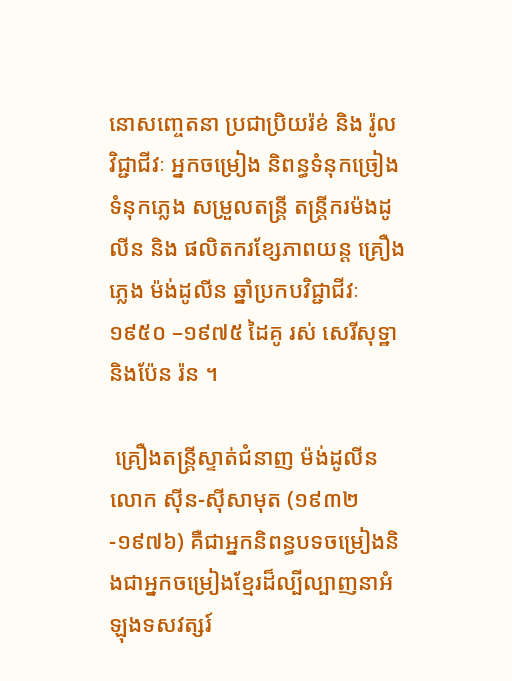នោសញ្ចេតនា ប្រជាប្រិយរ៉ខ់ និង រ៉ូល វិជ្ជាជីវៈ អ្នកចម្រៀង និពន្ធទំនុកច្រៀង ទំនុកភ្លេង សម្រួលតន្ត្រី តន្ត្រីករម៉ងដូលីន និង ផលិតករខ្សែភាពយន្ត គ្រឿងភ្លេង ម៉ង់ដូលីន ឆ្នាំប្រកបវិជ្ជាជីវៈ ១៩៥០ –១៩៧៥ ដៃគូ រស់ សេរីសុទ្ឋា និងប៉ែន រ៉ន ។

 គ្រឿងតន្ត្រីស្ទាត់ជំនាញ ម៉ង់ដូលីន លោក ស៊ីន-ស៊ីសាមុត (១៩៣២-១៩៧៦) គឺជាអ្នកនិពន្ធបទចម្រៀងនិងជាអ្នកចម្រៀងខ្មែរដ៏ល្បីល្បាញនាអំឡុងទសវត្សរ៍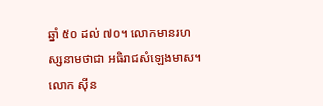ឆ្នាំ ៥០ ដល់ ៧០។ លោកមានរហស្សនាមថាជា អធិរាជសំឡេងមាស។ លោក ស៊ីន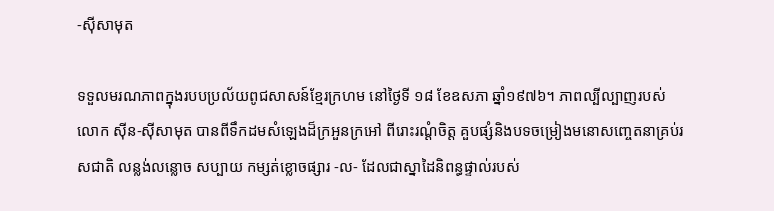-ស៊ីសាមុត

ទទួលមរណភាពក្នុងរបបប្រល័យពូជសាសន៍ខ្មែរក្រហម នៅថ្ងៃទី ១៨ ខែឧសភា ឆ្នាំ១៩៧៦។ ភាពល្បីល្បាញរបស់លោក ស៊ីន-ស៊ីសាមុត បានពីទឹកដមសំឡេងដ៏ក្រអួនក្រអៅ ពីរោះរណ្ដំចិត្ត គួបផ្សំនិងបទចម្រៀងមនោសញ្ចេតនាគ្រប់រសជាតិ លន្លង់លន្លោច សប្បាយ កម្សត់ខ្លោចផ្សារ -ល- ដែលជាស្នាដៃនិពន្ធផ្ទាល់របស់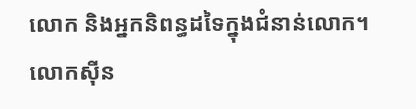លោក និងអ្នកនិពន្ធដទៃក្នុងជំនាន់លោក។លោកសុីន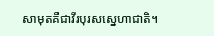សាមុតគឺជាវីរបុរសស្នេហាជាតិ។